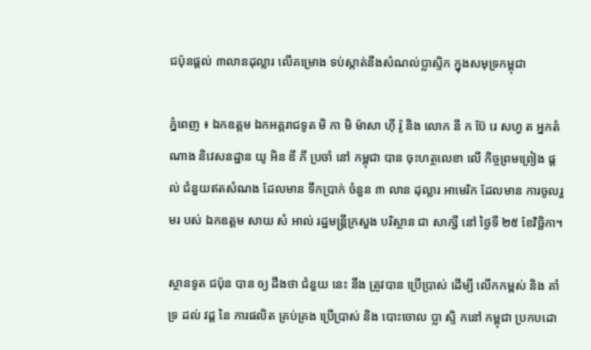ជប៉ុនផ្តល់ ៣លានដុល្លារ លើគម្រោង ទប់ស្កាត់នឹងសំណល់ប្លាស្ទិក ក្នុងសមុទ្រកម្ពុជា

ភ្នំពេញ ៖ ឯកឧត្តម ឯកអគ្គរាជទូត មិ កា មិ ម៉ាសា ហ៊ី រ៉ូ និង លោក នី ក ប៊ែ រេ សហ្វ ត អ្នកតំណាង និវេសនដ្ឋាន យូ អិន ឌី ភី ប្រចាំ នៅ កម្ពុជា បាន ចុះហត្ថលេខា លើ កិច្ចព្រមព្រៀង ផ្តល់ ជំនួយឥតសំណង ដែលមាន ទឹកប្រាក់ ចំនួន ៣ លាន ដុល្លារ អាមេរិក ដែលមាន ការចូលរួមរ បស់ ឯកឧត្តម សាយ សំ អាល់ រដ្ឋមន្ត្រីក្រសួង បរិស្ថាន ជា សាក្សី នៅ ថ្ងៃទី ២៥ ខែវិច្ឆិកា។

ស្ថានទូត ជប៉ុន បាន ឲ្យ ដឹងថា ជំនួយ នេះ នឹង ត្រូវបាន ប្រើប្រាស់ ដើម្បី លើកកម្ពស់ និង គាំទ្រ ដល់ វដ្ដ នៃ ការផលិត គ្រប់គ្រង ប្រើប្រាស់ និង បោះចោល ប្លា ស្ទិ កនៅ កម្ពុជា ប្រកបដោ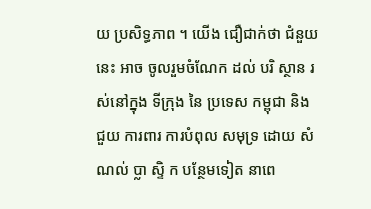យ ប្រសិទ្ធភាព ។ យើង ជឿជាក់ថា ជំនួយ នេះ អាច ចូលរួមចំណែក ដល់ បរិ ស្ថាន រស់នៅក្នុង ទីក្រុង នៃ ប្រទេស កម្ពុជា និង ជួយ ការពារ ការបំពុល សមុទ្រ ដោយ សំណល់ ប្លា ស្ទិ ក បន្ថែមទៀត នាពេ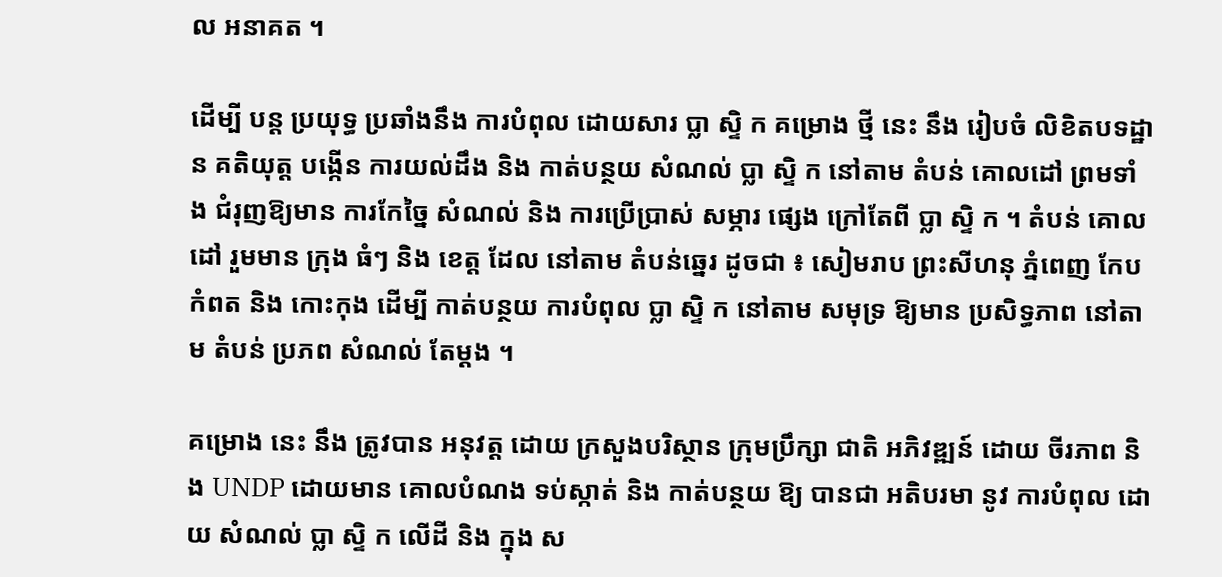ល អនាគត ។

ដើម្បី បន្ត ប្រយុទ្ធ ប្រឆាំងនឹង ការបំពុល ដោយសារ ប្លា ស្ទិ ក គម្រោង ថ្មី នេះ នឹង រៀបចំ លិខិតបទដ្ឋាន គតិយុត្ត បង្កើន ការយល់ដឹង និង កាត់បន្ថយ សំណល់ ប្លា ស្ទិ ក នៅតាម តំបន់ គោលដៅ ព្រមទាំង ជំរុញឱ្យមាន ការកែច្នៃ សំណល់ និង ការប្រើប្រាស់ សម្ភារ ផ្សេង ក្រៅតែពី ប្លា ស្ទិ ក ។ តំបន់ គោលដៅ រួមមាន ក្រុង ធំៗ និង ខេត្ត ដែល នៅតាម តំបន់ឆ្នេរ ដូចជា ៖ សៀមរាប ព្រះសីហនុ ភ្នំពេញ កែប កំពត និង កោះកុង ដើម្បី កាត់បន្ថយ ការបំពុល ប្លា ស្ទិ ក នៅតាម សមុទ្រ ឱ្យមាន ប្រសិទ្ធភាព នៅតាម តំបន់ ប្រភព សំណល់ តែម្ដង ។

គម្រោង នេះ នឹង ត្រូវបាន អនុវត្ត ដោយ ក្រសួងបរិស្ថាន ក្រុមប្រឹក្សា ជាតិ អភិវឌ្ឍន៍ ដោយ ចីរភាព និង UNDP ដោយមាន គោលបំណង ទប់ស្កាត់ និង កាត់បន្ថយ ឱ្យ បានជា អតិបរមា នូវ ការបំពុល ដោយ សំណល់ ប្លា ស្ទិ ក លើដី និង ក្នុង ស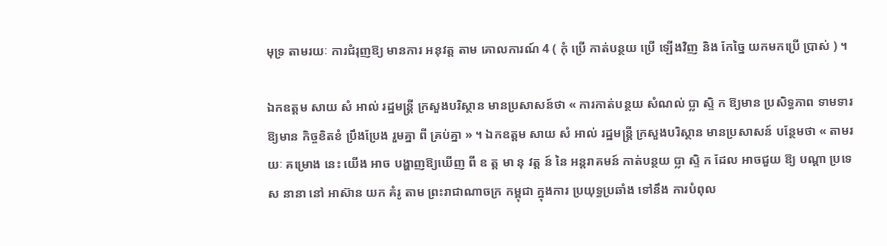មុទ្រ តាមរយៈ ការជំរុញឱ្យ មានការ អនុវត្ត តាម គោលការណ៍ 4 ( កុំ ប្រើ កាត់បន្ថយ ប្រើ ឡើងវិញ និង កែច្នៃ យកមកប្រើ ប្រាស់ ) ។

ឯកឧត្តម សាយ សំ អាល់ រដ្ឋមន្ត្រី ក្រសួងបរិស្ថាន មានប្រសាសន៍ថា « ការកាត់បន្ថយ សំណល់ ប្លា ស្ទិ ក ឱ្យមាន ប្រសិទ្ធភាព ទាមទារ ឱ្យមាន កិច្ចខិតខំ ប្រឹងប្រែង រួមគ្នា ពី គ្រប់គ្នា » ។ ឯកឧត្តម សាយ សំ អាល់ រដ្ឋមន្ត្រី ក្រសួងបរិស្ថាន មានប្រសាសន៍ បន្ថែមថា « តាមរយៈ គម្រោង នេះ យើង អាច បង្ហាញឱ្យឃើញ ពី ឧ ត្ត មា នុ វត្ត ន៍ នៃ អន្តរាគមន៍ កាត់បន្ថយ ប្លា ស្ទិ ក ដែល អាចជួយ ឱ្យ បណ្ដា ប្រទេស នានា នៅ អាស៊ាន យក គំរូ តាម ព្រះរាជាណាចក្រ កម្ពុជា ក្នុងការ ប្រយុទ្ធប្រឆាំង ទៅនឹង ការបំពុល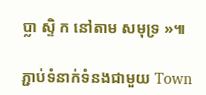ប្លា ស្ទិ ក នៅតាម សមុទ្រ »៕

ភ្ជាប់ទំនាក់ទំនងជាមួយ Town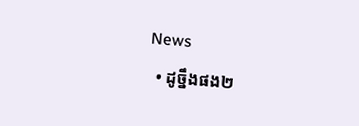News
  • ដូច្នឹងផង២